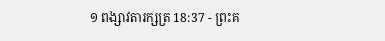១ ពង្សាវតារក្សត្រ 18:37 - ព្រះគ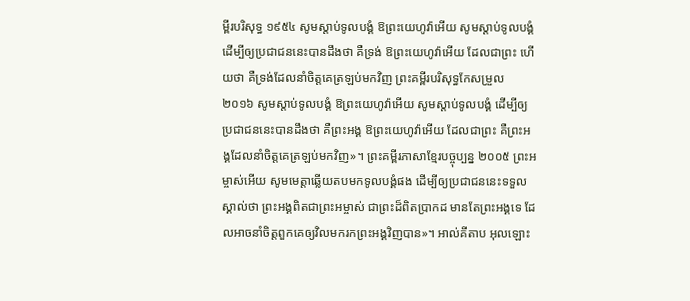ម្ពីរបរិសុទ្ធ ១៩៥៤ សូមស្តាប់ទូលបង្គំ ឱព្រះយេហូវ៉ាអើយ សូមស្តាប់ទូលបង្គំ ដើម្បីឲ្យប្រជាជននេះបានដឹងថា គឺទ្រង់ ឱព្រះយេហូវ៉ាអើយ ដែលជាព្រះ ហើយថា គឺទ្រង់ដែលនាំចិត្តគេត្រឡប់មកវិញ ព្រះគម្ពីរបរិសុទ្ធកែសម្រួល ២០១៦ សូមស្តាប់ទូលបង្គំ ឱព្រះយេហូវ៉ាអើយ សូមស្តាប់ទូលបង្គំ ដើម្បីឲ្យប្រជាជននេះបានដឹងថា គឺព្រះអង្គ ឱព្រះយេហូវ៉ាអើយ ដែលជាព្រះ គឺព្រះអង្គដែលនាំចិត្តគេត្រឡប់មកវិញ»។ ព្រះគម្ពីរភាសាខ្មែរបច្ចុប្បន្ន ២០០៥ ព្រះអម្ចាស់អើយ សូមមេត្តាឆ្លើយតបមកទូលបង្គំផង ដើម្បីឲ្យប្រជាជននេះទទួលស្គាល់ថា ព្រះអង្គពិតជាព្រះអម្ចាស់ ជាព្រះដ៏ពិតប្រាកដ មានតែព្រះអង្គទេ ដែលអាចនាំចិត្តពួកគេឲ្យវិលមករកព្រះអង្គវិញបាន»។ អាល់គីតាប អុលឡោះ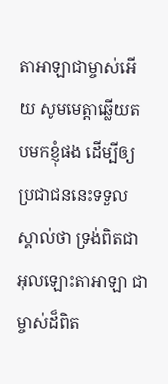តាអាឡាជាម្ចាស់អើយ សូមមេត្តាឆ្លើយតបមកខ្ញុំផង ដើម្បីឲ្យប្រជាជននេះទទួលស្គាល់ថា ទ្រង់ពិតជាអុលឡោះតាអាឡា ជាម្ចាស់ដ៏ពិត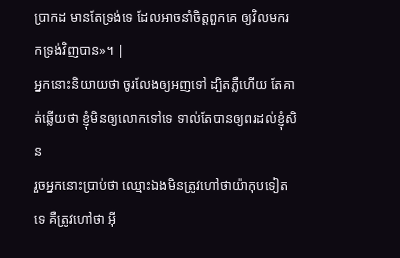ប្រាកដ មានតែទ្រង់ទេ ដែលអាចនាំចិត្តពួកគេ ឲ្យវិលមករកទ្រង់វិញបាន»។ |
អ្នកនោះនិយាយថា ចូរលែងឲ្យអញទៅ ដ្បិតភ្លឺហើយ តែគាត់ឆ្លើយថា ខ្ញុំមិនឲ្យលោកទៅទេ ទាល់តែបានឲ្យពរដល់ខ្ញុំសិន
រួចអ្នកនោះប្រាប់ថា ឈ្មោះឯងមិនត្រូវហៅថាយ៉ាកុបទៀតទេ គឺត្រូវហៅថា អ៊ី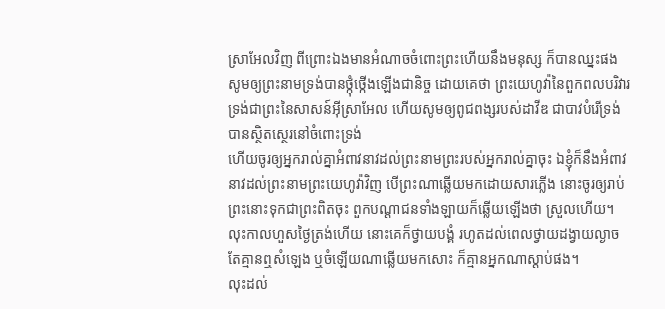ស្រាអែលវិញ ពីព្រោះឯងមានអំណាចចំពោះព្រះហើយនឹងមនុស្ស ក៏បានឈ្នះផង
សូមឲ្យព្រះនាមទ្រង់បានថ្កុំថ្កើងឡើងជានិច្ច ដោយគេថា ព្រះយេហូវ៉ានៃពួកពលបរិវារ ទ្រង់ជាព្រះនៃសាសន៍អ៊ីស្រាអែល ហើយសូមឲ្យពូជពង្សរបស់ដាវីឌ ជាបាវបំរើទ្រង់ បានស្ថិតស្ថេរនៅចំពោះទ្រង់
ហើយចូរឲ្យអ្នករាល់គ្នាអំពាវនាវដល់ព្រះនាមព្រះរបស់អ្នករាល់គ្នាចុះ ឯខ្ញុំក៏នឹងអំពាវនាវដល់ព្រះនាមព្រះយេហូវ៉ាវិញ បើព្រះណាឆ្លើយមកដោយសារភ្លើង នោះចូរឲ្យរាប់ព្រះនោះទុកជាព្រះពិតចុះ ពួកបណ្តាជនទាំងឡាយក៏ឆ្លើយឡើងថា ស្រួលហើយ។
លុះកាលហួសថ្ងៃត្រង់ហើយ នោះគេក៏ថ្វាយបង្គំ រហូតដល់ពេលថ្វាយដង្វាយល្ងាច តែគ្មានឮសំឡេង ឬចំឡើយណាឆ្លើយមកសោះ ក៏គ្មានអ្នកណាស្តាប់ផង។
លុះដល់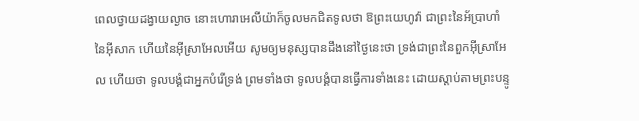ពេលថ្វាយដង្វាយល្ងាច នោះហោរាអេលីយ៉ាក៏ចូលមកជិតទូលថា ឱព្រះយេហូវ៉ា ជាព្រះនៃអ័ប្រាហាំ នៃអ៊ីសាក ហើយនៃអ៊ីស្រាអែលអើយ សូមឲ្យមនុស្សបានដឹងនៅថ្ងៃនេះថា ទ្រង់ជាព្រះនៃពួកអ៊ីស្រាអែល ហើយថា ទូលបង្គំជាអ្នកបំរើទ្រង់ ព្រមទាំងថា ទូលបង្គំបានធ្វើការទាំងនេះ ដោយស្តាប់តាមព្រះបន្ទូ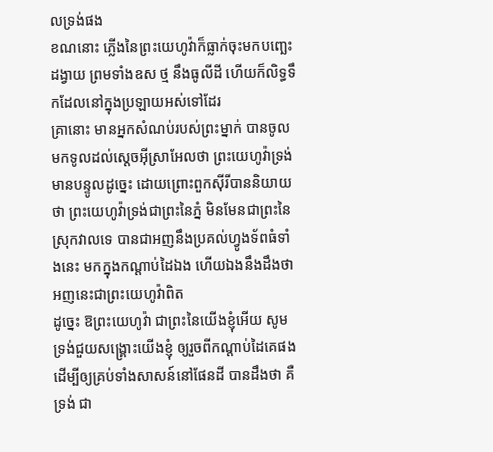លទ្រង់ផង
ខណនោះ ភ្លើងនៃព្រះយេហូវ៉ាក៏ធ្លាក់ចុះមកបញ្ឆេះដង្វាយ ព្រមទាំងឧស ថ្ម នឹងធូលីដី ហើយក៏លិទ្ធទឹកដែលនៅក្នុងប្រឡាយអស់ទៅដែរ
គ្រានោះ មានអ្នកសំណប់របស់ព្រះម្នាក់ បានចូលមកទូលដល់ស្តេចអ៊ីស្រាអែលថា ព្រះយេហូវ៉ាទ្រង់មានបន្ទូលដូច្នេះ ដោយព្រោះពួកស៊ីរីបាននិយាយថា ព្រះយេហូវ៉ាទ្រង់ជាព្រះនៃភ្នំ មិនមែនជាព្រះនៃស្រុកវាលទេ បានជាអញនឹងប្រគល់ហ្វូងទ័ពធំទាំងនេះ មកក្នុងកណ្តាប់ដៃឯង ហើយឯងនឹងដឹងថា អញនេះជាព្រះយេហូវ៉ាពិត
ដូច្នេះ ឱព្រះយេហូវ៉ា ជាព្រះនៃយើងខ្ញុំអើយ សូមទ្រង់ជួយសង្គ្រោះយើងខ្ញុំ ឲ្យរួចពីកណ្តាប់ដៃគេផង ដើម្បីឲ្យគ្រប់ទាំងសាសន៍នៅផែនដី បានដឹងថា គឺទ្រង់ ជា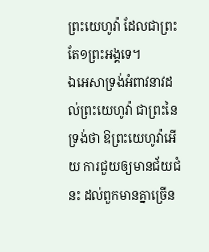ព្រះយេហូវ៉ា ដែលជាព្រះតែ១ព្រះអង្គទេ។
ឯអេសាទ្រង់អំពាវនាវដល់ព្រះយេហូវ៉ា ជាព្រះនៃទ្រង់ថា ឱព្រះយេហូវ៉ាអើយ ការជួយឲ្យមានជ័យជំនះ ដល់ពួកមានគ្នាច្រើន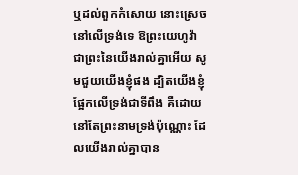ឬដល់ពួកកំសោយ នោះស្រេចនៅលើទ្រង់ទេ ឱព្រះយេហូវ៉ា ជាព្រះនៃយើងរាល់គ្នាអើយ សូមជួយយើងខ្ញុំផង ដ្បិតយើងខ្ញុំផ្អែកលើទ្រង់ជាទីពឹង គឺដោយនៅតែព្រះនាមទ្រង់ប៉ុណ្ណោះ ដែលយើងរាល់គ្នាបាន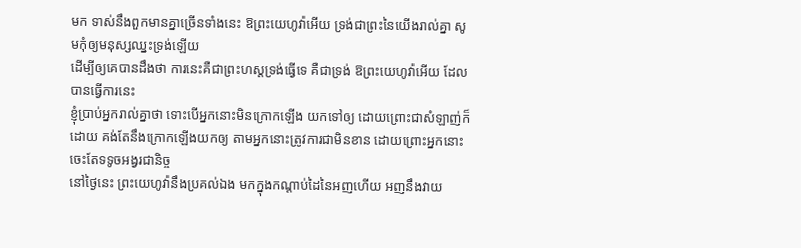មក ទាស់នឹងពួកមានគ្នាច្រើនទាំងនេះ ឱព្រះយេហូវ៉ាអើយ ទ្រង់ជាព្រះនៃយើងរាល់គ្នា សូមកុំឲ្យមនុស្សឈ្នះទ្រង់ឡើយ
ដើម្បីឲ្យគេបានដឹងថា ការនេះគឺជាព្រះហស្តទ្រង់ធ្វើទេ គឺជាទ្រង់ ឱព្រះយេហូវ៉ាអើយ ដែលបានធ្វើការនេះ
ខ្ញុំប្រាប់អ្នករាល់គ្នាថា ទោះបើអ្នកនោះមិនក្រោកឡើង យកទៅឲ្យ ដោយព្រោះជាសំឡាញ់ក៏ដោយ គង់តែនឹងក្រោកឡើងយកឲ្យ តាមអ្នកនោះត្រូវការជាមិនខាន ដោយព្រោះអ្នកនោះចេះតែទទូចអង្វរជានិច្ច
នៅថ្ងៃនេះ ព្រះយេហូវ៉ានឹងប្រគល់ឯង មកក្នុងកណ្តាប់ដៃនៃអញហើយ អញនឹងវាយ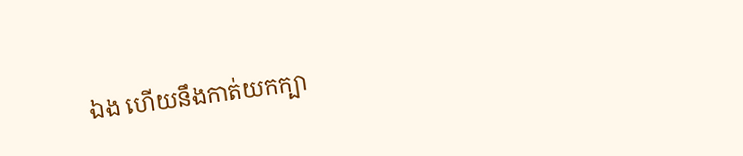ឯង ហើយនឹងកាត់យកក្បា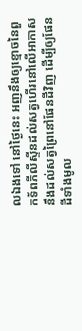លឯងទៅ នៅថ្ងៃនេះ អញនឹងឲ្យខ្មោចនៃពួកទ័ពភីលីស្ទីនដល់សត្វហើរនៅលើអាកាស នឹងដល់សត្វព្រៃនៅផែនដីវិញ ដើម្បីឲ្យផែនដីទាំងមូល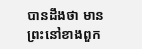បានដឹងថា មានព្រះនៅខាងពួក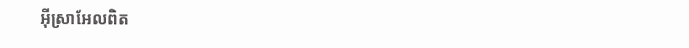អ៊ីស្រាអែលពិត